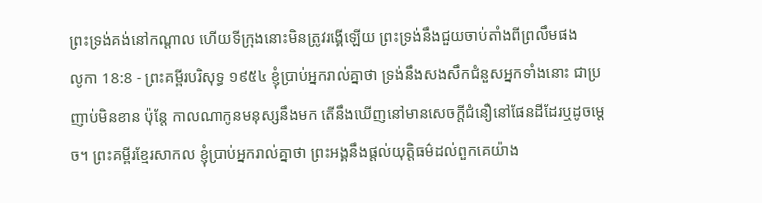ព្រះទ្រង់គង់នៅកណ្តាល ហើយទីក្រុងនោះមិនត្រូវរង្គើឡើយ ព្រះទ្រង់នឹងជួយចាប់តាំងពីព្រលឹមផង
លូកា 18:8 - ព្រះគម្ពីរបរិសុទ្ធ ១៩៥៤ ខ្ញុំប្រាប់អ្នករាល់គ្នាថា ទ្រង់នឹងសងសឹកជំនួសអ្នកទាំងនោះ ជាប្រញាប់មិនខាន ប៉ុន្តែ កាលណាកូនមនុស្សនឹងមក តើនឹងឃើញនៅមានសេចក្ដីជំនឿនៅផែនដីដែរឬដូចម្តេច។ ព្រះគម្ពីរខ្មែរសាកល ខ្ញុំប្រាប់អ្នករាល់គ្នាថា ព្រះអង្គនឹងផ្ដល់យុត្តិធម៌ដល់ពួកគេយ៉ាង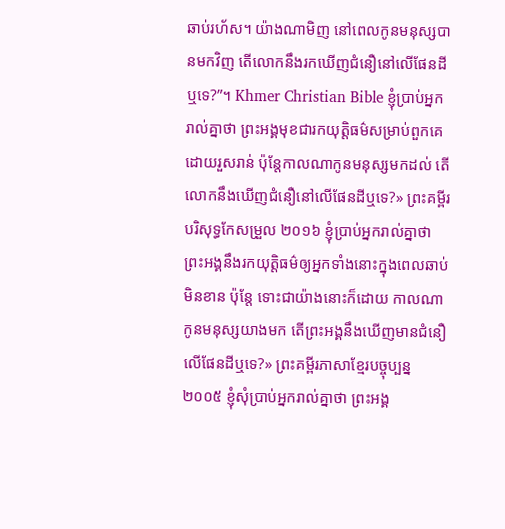ឆាប់រហ័ស។ យ៉ាងណាមិញ នៅពេលកូនមនុស្សបានមកវិញ តើលោកនឹងរកឃើញជំនឿនៅលើផែនដីឬទេ?”។ Khmer Christian Bible ខ្ញុំប្រាប់អ្នករាល់គ្នាថា ព្រះអង្គមុខជារកយុត្ដិធម៌សម្រាប់ពួកគេដោយរួសរាន់ ប៉ុន្ដែកាលណាកូនមនុស្សមកដល់ តើលោកនឹងឃើញជំនឿនៅលើផែនដីឬទេ?» ព្រះគម្ពីរបរិសុទ្ធកែសម្រួល ២០១៦ ខ្ញុំប្រាប់អ្នករាល់គ្នាថា ព្រះអង្គនឹងរកយុត្តិធម៌ឲ្យអ្នកទាំងនោះក្នុងពេលឆាប់មិនខាន ប៉ុន្តែ ទោះជាយ៉ាងនោះក៏ដោយ កាលណាកូនមនុស្សយាងមក តើព្រះអង្គនឹងឃើញមានជំនឿលើផែនដីឬទេ?» ព្រះគម្ពីរភាសាខ្មែរបច្ចុប្បន្ន ២០០៥ ខ្ញុំសុំប្រាប់អ្នករាល់គ្នាថា ព្រះអង្គ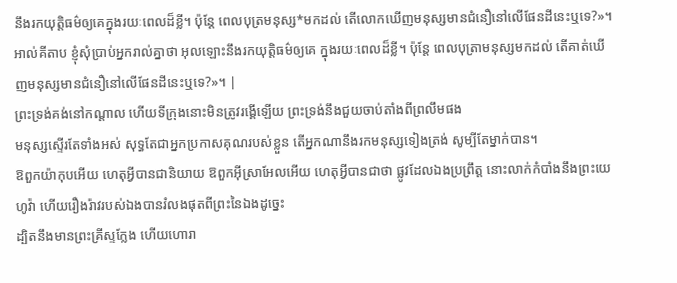នឹងរកយុត្តិធម៌ឲ្យគេក្នុងរយៈពេលដ៏ខ្លី។ ប៉ុន្តែ ពេលបុត្រមនុស្ស*មកដល់ តើលោកឃើញមនុស្សមានជំនឿនៅលើផែនដីនេះឬទេ?»។ អាល់គីតាប ខ្ញុំសុំប្រាប់អ្នករាល់គ្នាថា អុលឡោះនឹងរកយុត្ដិធម៌ឲ្យគេ ក្នុងរយៈពេលដ៏ខ្លី។ ប៉ុន្តែ ពេលបុត្រាមនុស្សមកដល់ តើគាត់ឃើញមនុស្សមានជំនឿនៅលើផែនដីនេះឬទេ?»។ |
ព្រះទ្រង់គង់នៅកណ្តាល ហើយទីក្រុងនោះមិនត្រូវរង្គើឡើយ ព្រះទ្រង់នឹងជួយចាប់តាំងពីព្រលឹមផង
មនុស្សស្ទើរតែទាំងអស់ សុទ្ធតែជាអ្នកប្រកាសគុណរបស់ខ្លួន តើអ្នកណានឹងរកមនុស្សទៀងត្រង់ សូម្បីតែម្នាក់បាន។
ឱពួកយ៉ាកុបអើយ ហេតុអ្វីបានជានិយាយ ឱពួកអ៊ីស្រាអែលអើយ ហេតុអ្វីបានជាថា ផ្លូវដែលឯងប្រព្រឹត្ត នោះលាក់កំបាំងនឹងព្រះយេហូវ៉ា ហើយរឿងរ៉ាវរបស់ឯងបានរំលងផុតពីព្រះនៃឯងដូច្នេះ
ដ្បិតនឹងមានព្រះគ្រីស្ទក្លែង ហើយហោរា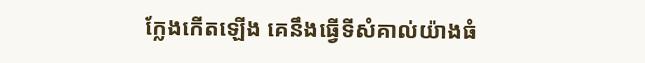ក្លែងកើតឡើង គេនឹងធ្វើទីសំគាល់យ៉ាងធំ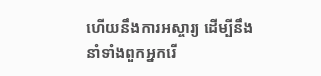ហើយនឹងការអស្ចារ្យ ដើម្បីនឹងនាំទាំងពួកអ្នករើ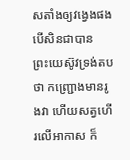សតាំងឲ្យវង្វេងផង បើសិនជាបាន
ព្រះយេស៊ូវទ្រង់តបថា កញ្ជ្រោងមានរូងវា ហើយសត្វហើរលើអាកាស ក៏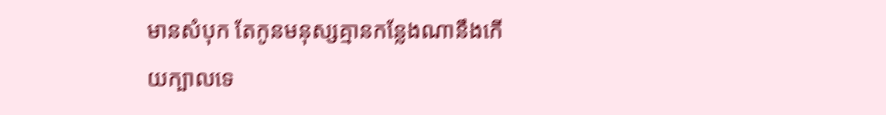មានសំបុក តែកូនមនុស្សគ្មានកន្លែងណានឹងកើយក្បាលទេ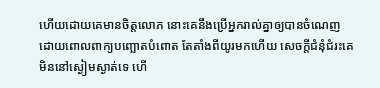ហើយដោយគេមានចិត្តលោភ នោះគេនឹងប្រើអ្នករាល់គ្នាឲ្យបានចំណេញ ដោយពោលពាក្យបញ្ឆោតបំពោត តែតាំងពីយូរមកហើយ សេចក្ដីជំនុំជំរះគេមិននៅស្ងៀមស្ងាត់ទេ ហើ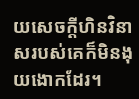យសេចក្ដីហិនវិនាសរបស់គេក៏មិនងុយងោកដែរ។